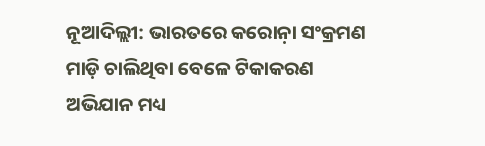ନୂଆଦିଲ୍ଲୀ: ଭାରତରେ କରୋନ଼ା ସଂକ୍ରମଣ ମାଡ଼ି ଚାଲିଥିବା ବେଳେ ଟିକାକରଣ ଅଭିଯାନ ମଧ୍ୟ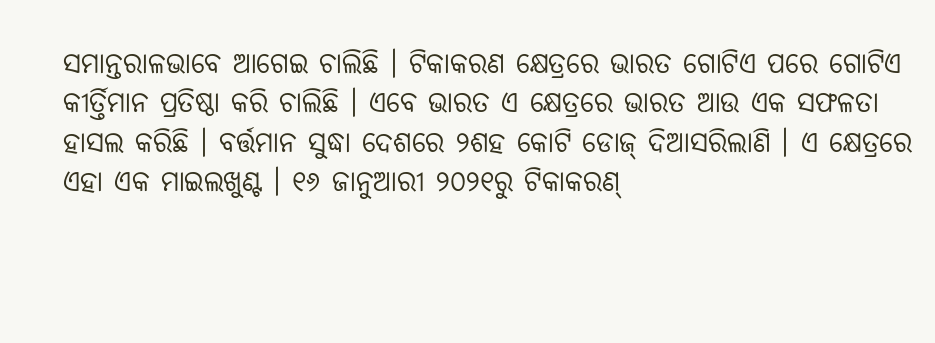ସମାନ୍ତରାଳଭାବେ ଆଗେଇ ଚାଲିଛି । ଟିକାକରଣ କ୍ଷେତ୍ରରେ ଭାରତ ଗୋଟିଏ ପରେ ଗୋଟିଏ କୀର୍ତ୍ତିମାନ ପ୍ରତିଷ୍ଠା କରି ଚାଲିଛି । ଏବେ ଭାରତ ଏ କ୍ଷେତ୍ରରେ ଭାରତ ଆଉ ଏକ ସଫଳତା ହାସଲ କରିଛି । ବର୍ତ୍ତମାନ ସୁଦ୍ଧା ଦେଶରେ ୨ଶହ କୋଟି ଡୋଜ୍ ଦିଆସରିଲାଣି । ଏ କ୍ଷେତ୍ରରେ ଏହା ଏକ ମାଇଲଖୁଣ୍ଟ । ୧୬ ଜାନୁଆରୀ ୨୦୨୧ରୁ ଟିକାକରଣ୍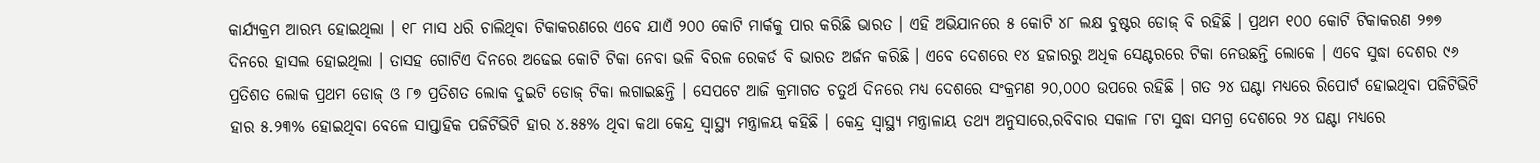କାର୍ଯ୍ୟକ୍ରମ ଆରମ୍ଭ ହୋଇଥିଲା । ୧୮ ମାସ ଧରି ଚାଲିଥିବା ଟିକାକରଣରେ ଏବେ ଯାଏଁ ୨୦୦ କୋଟି ମାର୍କକୁ ପାର କରିଛି ଭାରତ । ଏହି ଅଭିଯାନରେ ୫ କୋଟି ୪୮ ଲକ୍ଷ ବୁଷ୍ଟର ଡୋଜ୍ ବି ରହିଛି । ପ୍ରଥମ ୧୦୦ କୋଟି ଟିକାକରଣ ୨୭୭ ଦିନରେ ହାସଲ ହୋଇଥିଲା । ତାସହ ଗୋଟିଏ ଦିନରେ ଅଢେଇ କୋଟି ଟିକା ନେବା ଭଳି ବିରଳ ରେକର୍ଡ ବି ଭାରତ ଅର୍ଜନ କରିଛି । ଏବେ ଦେଶରେ ୧୪ ହଜାରରୁ ଅଧିକ ସେଣ୍ଟରରେ ଟିକା ନେଉଛନ୍ତି ଲୋକେ । ଏବେ ସୁଦ୍ଧା ଦେଶର ୯୬ ପ୍ରତିଶତ ଲୋକ ପ୍ରଥମ ଡୋଜ୍ ଓ ୮୭ ପ୍ରତିଶତ ଲୋକ ଦୁଇଟି ଡୋଜ୍ ଟିକା ଲଗାଇଛନ୍ତି । ସେପଟେ ଆଜି କ୍ରମାଗତ ଚତୁର୍ଥ ଦିନରେ ମଧ୍ୟ ଦେଶରେ ସଂକ୍ରମଣ ୨୦,୦୦୦ ଉପରେ ରହିଛି । ଗତ ୨୪ ଘଣ୍ଟା ମଧ୍ୟରେ ରିପୋର୍ଟ ହୋଇଥିବା ପଜିଟିଭିଟି ହାର ୫.୨୩% ହୋଇଥିବା ବେଳେ ସାପ୍ତାହିକ ପଜିଟିଭିଟି ହାର ୪.୫୫% ଥିବା କଥା କେନ୍ଦ୍ର ସ୍ୱାସ୍ଥ୍ୟ ମନ୍ତ୍ରାଳୟ କହିଛି । କେନ୍ଦ୍ର ସ୍ୱାସ୍ଥ୍ୟ ମନ୍ତ୍ରାଳାୟ ତଥ୍ୟ ଅନୁସାରେ,ରବିବାର ସକାଳ ୮ଟା ସୁଦ୍ଧା ସମଗ୍ର ଦେଶରେ ୨୪ ଘଣ୍ଟା ମଧ୍ୟରେ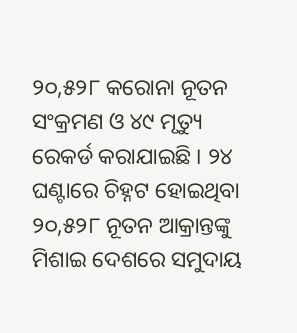୨୦,୫୨୮ କରୋନା ନୂତନ ସଂକ୍ରମଣ ଓ ୪୯ ମୃତ୍ୟୁ ରେକର୍ଡ କରାଯାଇଛି । ୨୪ ଘଣ୍ଟାରେ ଚିହ୍ନଟ ହୋଇଥିବା ୨୦,୫୨୮ ନୂତନ ଆକ୍ରାନ୍ତଙ୍କୁ ମିଶାଇ ଦେଶରେ ସମୁଦାୟ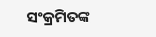ସଂକ୍ରମିତଙ୍କ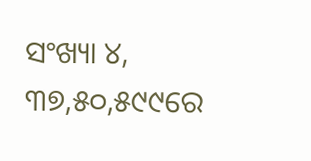ସଂଖ୍ୟା ୪, ୩୭,୫୦,୫୯୯ରେ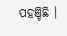ପହଞ୍ଚିଛି ।